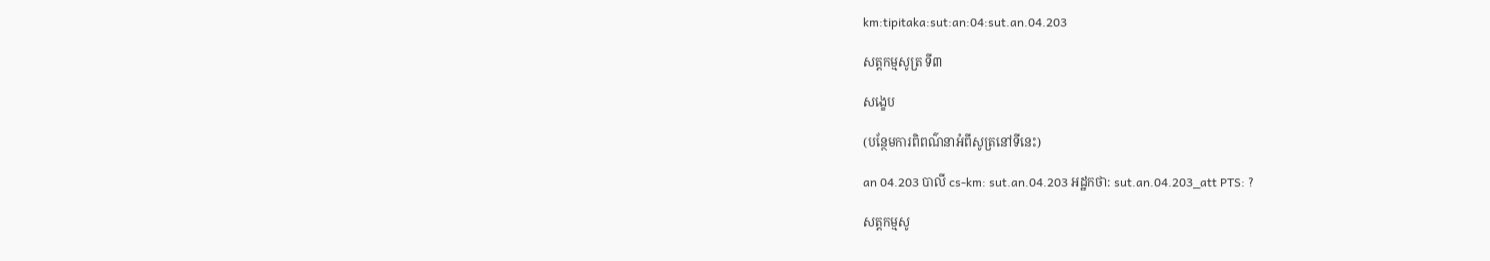km:tipitaka:sut:an:04:sut.an.04.203

សត្តកម្មសូត្រ ទី៣

សង្ខេប

(បន្ថែមការពិពណ៌នាអំពីសូត្រនៅទីនេះ)

an 04.203 បាលី cs-km: sut.an.04.203 អដ្ឋកថា: sut.an.04.203_att PTS: ?

សត្តកម្មសូ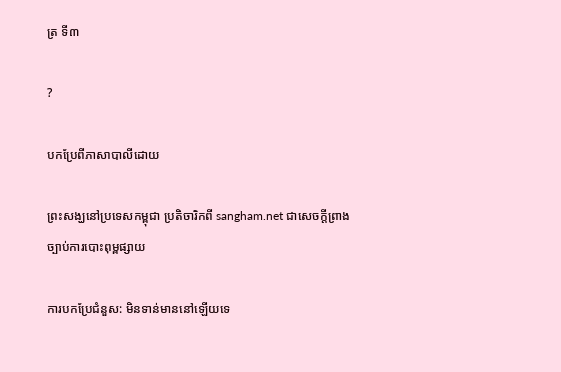ត្រ ទី៣

?

បកប្រែពីភាសាបាលីដោយ

ព្រះសង្ឃនៅប្រទេសកម្ពុជា ប្រតិចារិកពី sangham.net ជាសេចក្តីព្រាងច្បាប់ការបោះពុម្ពផ្សាយ

ការបកប្រែជំនួស: មិនទាន់មាននៅឡើយទេ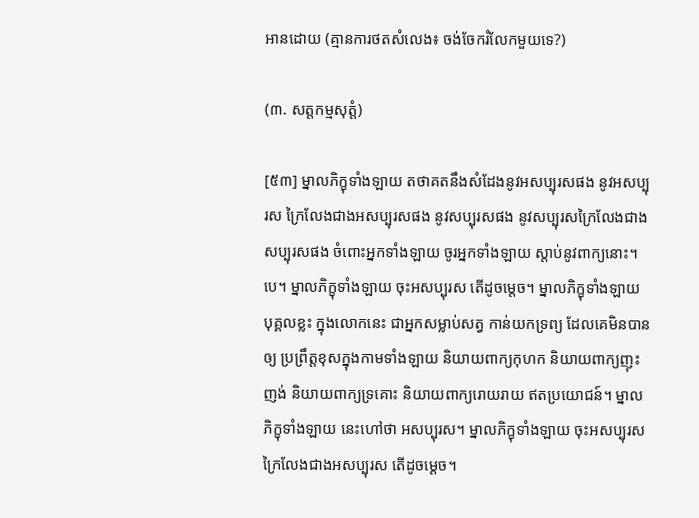អានដោយ (គ្មានការថតសំលេង៖ ចង់ចែករំលែកមួយទេ?)

(៣. សត្តកម្មសុត្តំ)

[៥៣] ម្នាលភិក្ខុទាំងឡាយ តថាគតនឹងសំដែងនូវអសប្បុរសផង នូវអសប្បុរស ក្រៃលែងជាងអសប្បុរសផង នូវសប្បុរសផង នូវសប្បុរសក្រៃលែងជាងសប្បុរសផង ចំពោះអ្នកទាំងឡាយ ចូរអ្នកទាំងឡាយ ស្ដាប់នូវពាក្យនោះ។បេ។ ម្នាលភិក្ខុទាំងឡាយ ចុះអសប្បុរស តើដូចម្ដេច។ ម្នាលភិក្ខុទាំងឡាយ បុគ្គលខ្លះ ក្នុងលោកនេះ ជាអ្នកសម្លាប់សត្វ កាន់យកទ្រព្យ ដែលគេមិនបានឲ្យ ប្រព្រឹត្តខុសក្នុងកាមទាំងឡាយ និយាយពាក្យកុហក និយាយពាក្យញុះញង់ និយាយពាក្យទ្រគោះ និយាយពាក្យរោយរាយ ឥតប្រយោជន៍។ ម្នាលភិក្ខុទាំងឡាយ នេះហៅថា អសប្បុរស។ ម្នាលភិក្ខុទាំងឡាយ ចុះអសប្បុរសក្រៃលែងជាងអសប្បុរស តើដូចម្ដេច។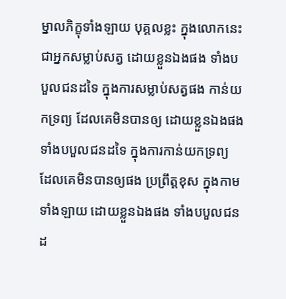ម្នាលភិក្ខុទាំងឡាយ បុគ្គលខ្លះ ក្នុងលោកនេះ ជាអ្នកសម្លាប់សត្វ ដោយខ្លួនឯងផង ទាំងបបួលជនដទៃ ក្នុងការសម្លាប់សត្វផង កាន់យកទ្រព្យ ដែលគេមិនបានឲ្យ ដោយខ្លួនឯងផង ទាំងបបួលជនដទៃ ក្នុងការកាន់យកទ្រព្យ ដែលគេមិនបានឲ្យផង ប្រព្រឹត្តខុស ក្នុងកាមទាំងឡាយ ដោយខ្លួនឯងផង ទាំងបបួលជនដ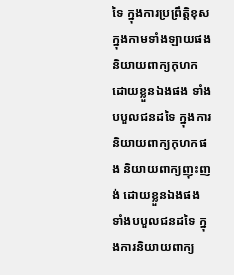ទៃ ក្នុងការប្រព្រឹត្តិខុស ក្នុងកាមទាំងឡាយផង និយាយពាក្យកុហក ដោយខ្លួនឯងផង ទាំងបបួលជនដទៃ ក្នុងការនិយាយពាក្យកុហកផង និយាយពាក្យញុះញង់ ដោយខ្លួនឯងផង ទាំងបបួលជនដទៃ ក្នុងការនិយាយពាក្យ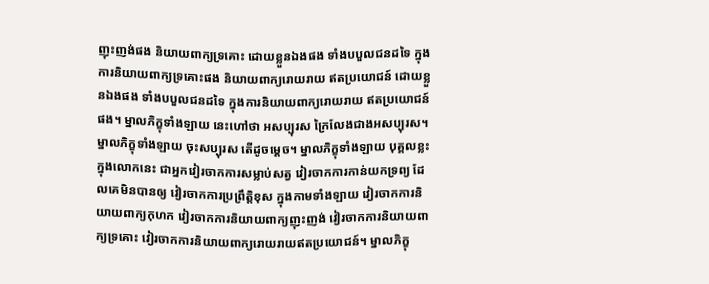ញុះញង់ផង និយាយពាក្យទ្រគោះ ដោយខ្លួនឯងផង ទាំងបបួលជនដទៃ ក្នុងការនិយាយពាក្យទ្រគោះផង និយាយពាក្យរោយរាយ ឥតប្រយោជន៍ ដោយខ្លួនឯងផង ទាំងបបួលជនដទៃ ក្នុងការនិយាយពាក្យរោយរាយ ឥតប្រយោជន៍ផង។ ម្នាលភិក្ខុទាំងឡាយ នេះហៅថា អសប្បុរស ក្រៃលែងជាងអសប្បុរស។ ម្នាលភិក្ខុទាំងឡាយ ចុះសប្បុរស តើដូចម្ដេច។ ម្នាលភិក្ខុទាំងឡាយ បុគ្គលខ្លះ ក្នុងលោកនេះ ជាអ្នកវៀរចាកការសម្លាប់សត្វ វៀរចាកការកាន់យកទ្រព្យ ដែលគេមិនបានឲ្យ វៀរចាកការប្រព្រឹត្តិខុស ក្នុងកាមទាំងឡាយ វៀរចាកការនិយាយពាក្យកុហក វៀរចាកការនិយាយពាក្យញុះញង់ វៀរចាកការនិយាយពាក្យទ្រគោះ វៀរចាកការនិយាយពាក្យរោយរាយឥតប្រយោជន៍។ ម្នាលភិក្ខុ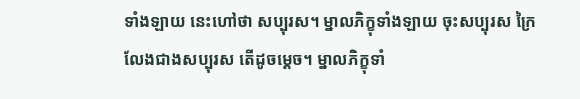ទាំងឡាយ នេះហៅថា សប្បុរស។ ម្នាលភិក្ខុទាំងឡាយ ចុះសប្បុរស ក្រៃលែងជាងសប្បុរស តើដូចម្ដេច។ ម្នាលភិក្ខុទាំ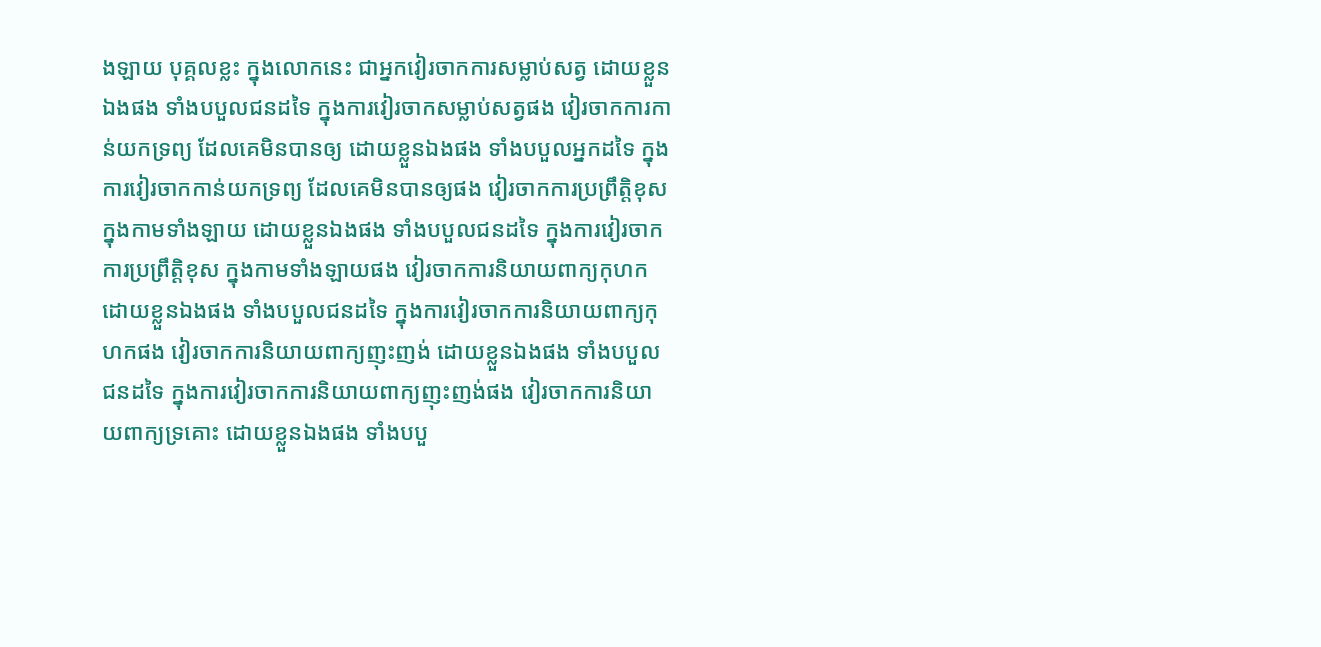ងឡាយ បុគ្គលខ្លះ ក្នុងលោកនេះ ជាអ្នកវៀរចាកការសម្លាប់សត្វ ដោយខ្លួនឯងផង ទាំងបបួលជនដទៃ ក្នុងការវៀរចាកសម្លាប់សត្វផង វៀរចាកការកាន់យកទ្រព្យ ដែលគេមិនបានឲ្យ ដោយខ្លួនឯងផង ទាំងបបួលអ្នកដទៃ ក្នុងការវៀរចាកកាន់យកទ្រព្យ ដែលគេមិនបានឲ្យផង វៀរចាកការប្រព្រឹត្តិខុស ក្នុងកាមទាំងឡាយ ដោយខ្លួនឯងផង ទាំងបបួលជនដទៃ ក្នុងការវៀរចាកការប្រព្រឹត្តិខុស ក្នុងកាមទាំងឡាយផង វៀរចាកការនិយាយពាក្យកុហក ដោយខ្លួនឯងផង ទាំងបបួលជនដទៃ ក្នុងការវៀរចាកការនិយាយពាក្យកុហកផង វៀរចាកការនិយាយពាក្យញុះញង់ ដោយខ្លួនឯងផង ទាំងបបួលជនដទៃ ក្នុងការវៀរចាកការនិយាយពាក្យញុះញង់ផង វៀរចាកការនិយាយពាក្យទ្រគោះ ដោយខ្លួនឯងផង ទាំងបបួ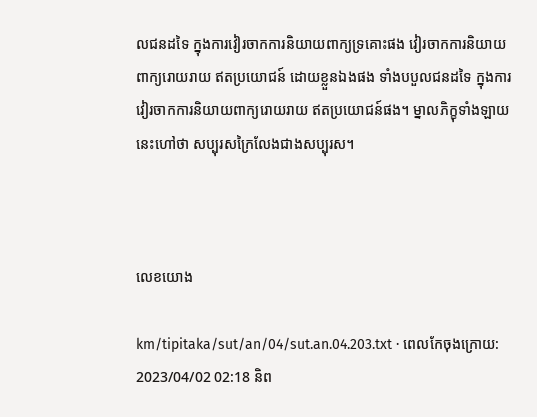លជនដទៃ ក្នុងការវៀរចាកការនិយាយពាក្យទ្រគោះផង វៀរចាកការនិយាយពាក្យរោយរាយ ឥតប្រយោជន៍ ដោយខ្លួនឯងផង ទាំងបបួលជនដទៃ ក្នុងការវៀរចាកការនិយាយពាក្យរោយរាយ ឥតប្រយោជន៍ផង។ ម្នាលភិក្ខុទាំងឡាយ នេះហៅថា សប្បុរសក្រៃលែងជាងសប្បុរស។



លេខយោង

km/tipitaka/sut/an/04/sut.an.04.203.txt · ពេលកែចុងក្រោយ: 2023/04/02 02:18 និព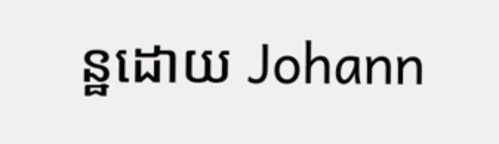ន្ឋដោយ Johann